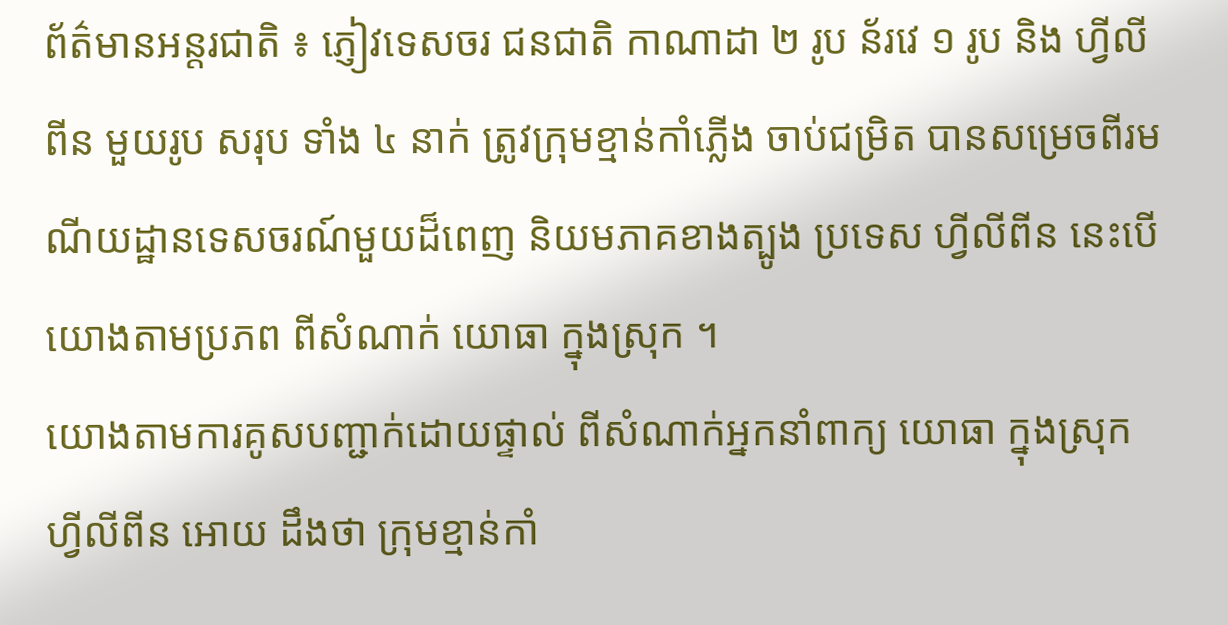ព័ត៌មានអន្តរជាតិ ៖ ភ្ញៀវទេសចរ ជនជាតិ កាណាដា ២ រូប ន័រវេ ១ រូប និង ហ្វីលីពីន មួយរូប សរុប ទាំង ៤ នាក់ ត្រូវក្រុមខ្មាន់កាំភ្លើង ចាប់ជម្រិត បានសម្រេចពីរមណីយដ្ឋានទេសចរណ៍មួយដ៏ពេញ និយមភាគខាងត្បូង ប្រទេស ហ្វីលីពីន នេះបើយោងតាមប្រភព ពីសំណាក់ យោធា ក្នុងស្រុក ។
យោងតាមការគូសបញ្ជាក់ដោយផ្ទាល់ ពីសំណាក់អ្នកនាំពាក្យ យោធា ក្នុងស្រុក ហ្វីលីពីន អោយ ដឹងថា ក្រុមខ្មាន់កាំ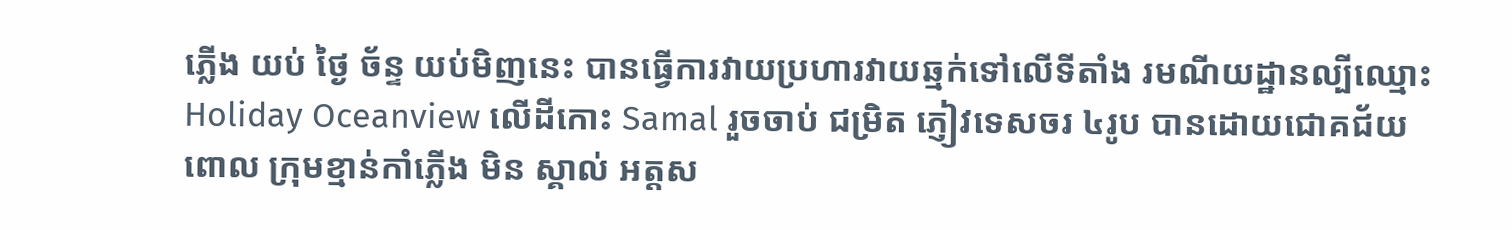ភ្លើង យប់ ថ្ងៃ ច័ន្ទ យប់មិញនេះ បានធ្វើការវាយប្រហារវាយឆ្មក់ទៅលើទីតាំង រមណីយដ្ឋានល្បីឈ្មោះ Holiday Oceanview លើដីកោះ Samal រួចចាប់ ជម្រិត ភ្ញៀវទេសចរ ៤រូប បានដោយជោគជ័យ ពោល ក្រុមខ្មាន់កាំភ្លើង មិន ស្គាល់ អត្តស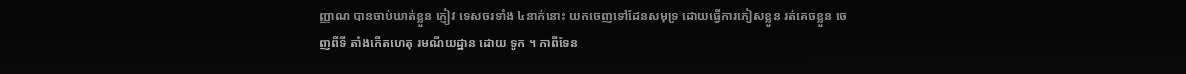ញ្ញាណ បានចាប់ឃាត់ខ្លួន ភ្ញៀវ ទេសចរទាំង ៤នាក់នោះ យកចេញទៅដែនសមុទ្រ ដោយធ្វើការភៀសខ្លួន រត់គេចខ្លួន ចេញពីទី តាំងកើតហេតុ រមណីយដ្ឋាន ដោយ ទូក ។ កាពីទែន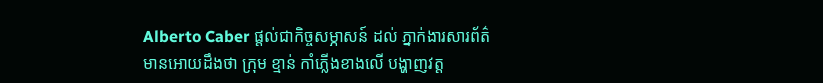Alberto Caber ផ្តល់ជាកិច្ចសម្ភាសន៍ ដល់ ភ្នាក់ងារសារព័ត៌មានអោយដឹងថា ក្រុម ខ្មាន់ កាំភ្លើងខាងលើ បង្ហាញវត្ត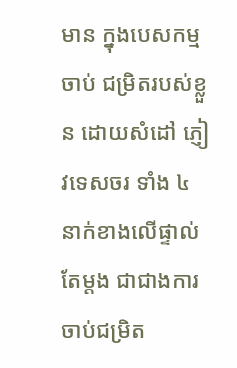មាន ក្នុងបេសកម្មចាប់ ជម្រិតរបស់ខ្លួន ដោយសំដៅ ភ្ញៀវទេសចរ ទាំង ៤ នាក់ខាងលើផ្ទាល់តែម្តង ជាជាងការចាប់ជម្រិត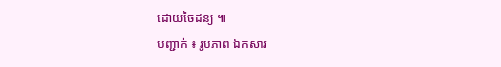ដោយចៃដន្យ ៕
បញ្ជាក់ ៖ រូបភាព ឯកសារ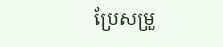ប្រែសម្រួ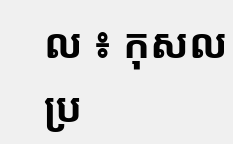ល ៖ កុសល
ប្រ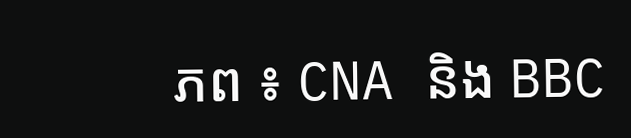ភព ៖ CNA និង BBC